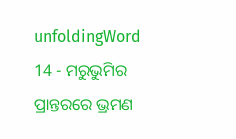unfoldingWord 14 - ମରୁଭୁମିର ପ୍ରାନ୍ତରରେ ଭ୍ରମଣ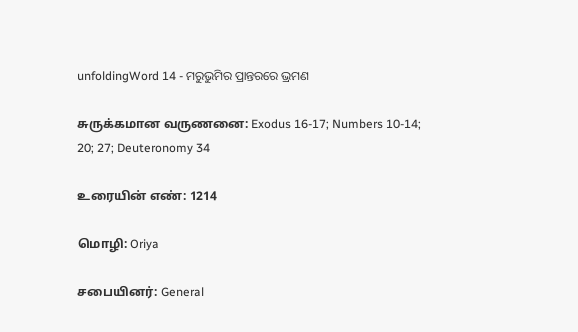unfoldingWord 14 - ମରୁଭୁମିର ପ୍ରାନ୍ତରରେ ଭ୍ରମଣ

சுருக்கமான வருணனை: Exodus 16-17; Numbers 10-14; 20; 27; Deuteronomy 34

உரையின் எண்: 1214

மொழி: Oriya

சபையினர்: General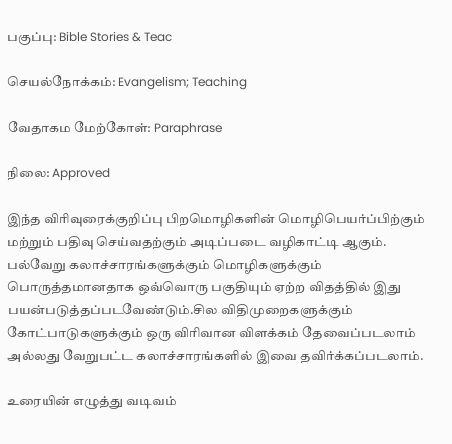பகுப்பு: Bible Stories & Teac

செயல்நோக்கம்: Evangelism; Teaching

வேதாகம மேற்கோள்: Paraphrase

நிலை: Approved

இந்த விரிவுரைக்குறிப்பு பிறமொழிகளின் மொழிபெயர்ப்பிற்கும் மற்றும் பதிவு செய்வதற்கும் அடிப்படை வழிகாட்டி ஆகும். பல்வேறு கலாச்சாரங்களுக்கும் மொழிகளுக்கும் பொருத்தமானதாக ஒவ்வொரு பகுதியும் ஏற்ற விதத்தில் இது பயன்படுத்தப்படவேண்டும்.சில விதிமுறைகளுக்கும் கோட்பாடுகளுக்கும் ஒரு விரிவான விளக்கம் தேவைப்படலாம் அல்லது வேறுபட்ட கலாச்சாரங்களில் இவை தவிர்க்கப்படலாம்.

உரையின் எழுத்து வடிவம்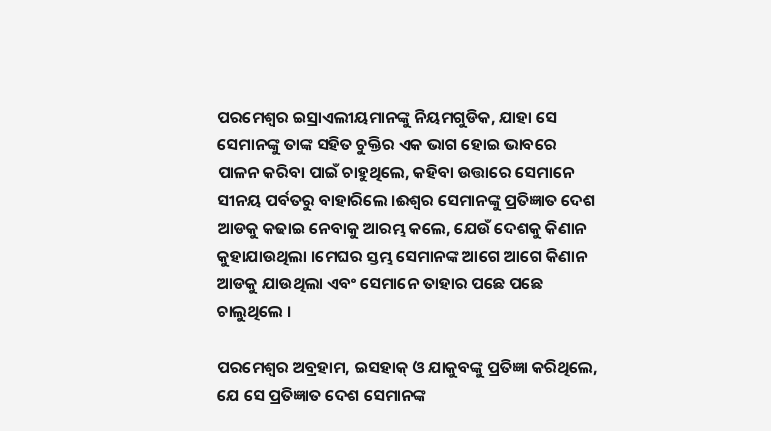ପରମେଶ୍ଵର ଇସ୍ରାଏଲୀୟମାନଙ୍କୁ ନିୟମଗୁଡିକ, ଯାହା ସେ ସେମାନଙ୍କୁ ତାଙ୍କ ସହିତ ଚୁକ୍ତିର ଏକ ଭାଗ ହୋଇ ଭାବରେ ପାଳନ କରିବା ପାଇଁ ଚାହୁଥିଲେ, କହିବା ଉତ୍ତାରେ ସେମାନେ ସୀନୟ ପର୍ବତରୁ ବାହାରିଲେ ।ଈଶ୍ବର ସେମାନଙ୍କୁ ପ୍ରତିଜ୍ଞାତ ଦେଶ ଆଡକୁ କଢାଇ ନେବାକୁ ଆରମ୍ଭ କଲେ, ଯେଉଁ ଦେଶକୁ କିଣାନ କୁହାଯାଉଥିଲା ।ମେଘର ସ୍ତମ୍ଭ ସେମାନଙ୍କ ଆଗେ ଆଗେ କିଣାନ ଆଡକୁ ଯାଉଥିଲା ଏବଂ ସେମାନେ ତାହାର ପଛେ ପଛେ ଚାଲୁଥିଲେ ।

ପରମେଶ୍ଵର ଅବ୍ରହାମ, ଇସହାକ୍ ଓ ଯାକୁବଙ୍କୁ ପ୍ରତିଜ୍ଞା କରିଥିଲେ, ଯେ ସେ ପ୍ରତିଜ୍ଞାତ ଦେଶ ସେମାନଙ୍କ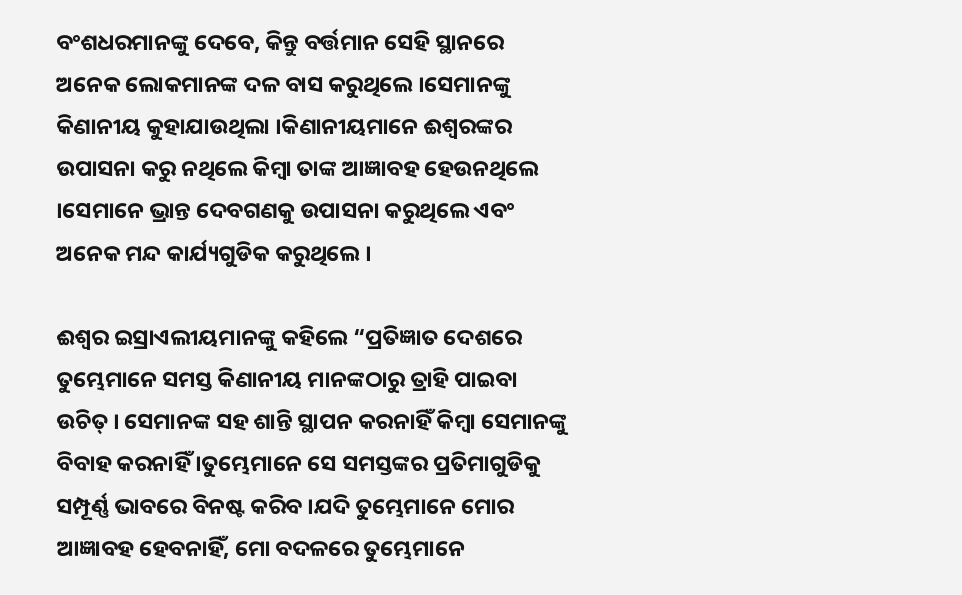ବଂଶଧରମାନଙ୍କୁ ଦେବେ, କିନ୍ତୁ ବର୍ତ୍ତମାନ ସେହି ସ୍ଥାନରେ ଅନେକ ଲୋକମାନଙ୍କ ଦଳ ବାସ କରୁଥିଲେ ।ସେମାନଙ୍କୁ କିଣାନୀୟ କୁହାଯାଉଥିଲା ।କିଣାନୀୟମାନେ ଈଶ୍ଵରଙ୍କର ଉପାସନା କରୁ ନଥିଲେ କିମ୍ବା ତାଙ୍କ ଆଜ୍ଞାବହ ହେଉନଥିଲେ ।ସେମାନେ ଭ୍ରାନ୍ତ ଦେବଗଣକୁ ଉପାସନା କରୁଥିଲେ ଏବଂ ଅନେକ ମନ୍ଦ କାର୍ଯ୍ୟଗୁଡିକ କରୁଥିଲେ ।

ଈଶ୍ଵର ଇସ୍ରାଏଲୀୟମାନଙ୍କୁ କହିଲେ “ପ୍ରତିଜ୍ଞାତ ଦେଶରେ ତୁମ୍ଭେମାନେ ସମସ୍ତ କିଣାନୀୟ ମାନଙ୍କଠାରୁ ତ୍ରାହି ପାଇବା ଉଚିତ୍ । ସେମାନଙ୍କ ସହ ଶାନ୍ତି ସ୍ଥାପନ କରନାହିଁ କିମ୍ବା ସେମାନଙ୍କୁ ବିବାହ କରନାହିଁ ।ତୁମ୍ଭେମାନେ ସେ ସମସ୍ତଙ୍କର ପ୍ରତିମାଗୁଡିକୁ ସମ୍ପୂର୍ଣ୍ଣ ଭାବରେ ବିନଷ୍ଟ କରିବ ।ଯଦି ତୁମ୍ଭେମାନେ ମୋର ଆଜ୍ଞାବହ ହେବନାହିଁ, ମୋ ବଦଳରେ ତୁମ୍ଭେମାନେ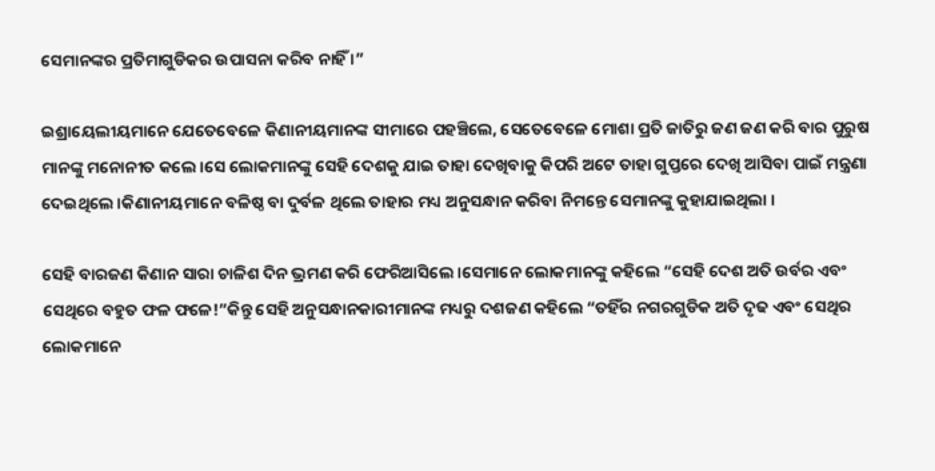ସେମାନଙ୍କର ପ୍ରତିମାଗୁଡିକର ଉପାସନା କରିବ ନାହିଁ ।”

ଇଶ୍ରାୟେଲୀୟମାନେ ଯେତେବେଳେ କିଣାନୀୟମାନଙ୍କ ସୀମାରେ ପହଞ୍ଚିଲେ, ସେତେବେଳେ ମୋଶା ପ୍ରତି ଜାତିରୁ ଜଣ ଜଣ କରି ବାର ପୁରୁଷ ମାନଙ୍କୁ ମନୋନୀତ କଲେ ।ସେ ଲୋକମାନଙ୍କୁ ସେହି ଦେଶକୁ ଯାଇ ତାହା ଦେଖିବାକୁ କିପରି ଅଟେ ତାହା ଗୁପ୍ତରେ ଦେଖି ଆସିବା ପାଇଁ ମନ୍ତ୍ରଣା ଦେଇଥିଲେ ।କିଣାନୀୟମାନେ ବଳିଷ୍ଠ ବା ଦୁର୍ବଳ ଥିଲେ ତାହାର ମଧ୍ୟ ଅନୁସନ୍ଧାନ କରିବା ନିମନ୍ତେ ସେମାନଙ୍କୁ କୁହାଯାଇଥିଲା ।

ସେହି ବାରଜଣ କିଣାନ ସାରା ଚାଳିଶ ଦିନ ଭ୍ରମଣ କରି ଫେରିଆସିଲେ ।ସେମାନେ ଲୋକମାନଙ୍କୁ କହିଲେ “ସେହି ଦେଶ ଅତି ଉର୍ବର ଏବଂ ସେଥିରେ ବହୁତ ଫଳ ଫଳେ!”କିନ୍ତୁ ସେହି ଅନୁସନ୍ଧାନକାରୀମାନଙ୍କ ମଧ୍ୟରୁ ଦଶଜଣ କହିଲେ “ତହିଁର ନଗରଗୁଡିକ ଅତି ଦୃଢ ଏବଂ ସେଥିର ଲୋକମାନେ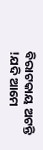ବିରାଟକାୟ ଅଟନ୍ତି !ଯଦି ଆମେ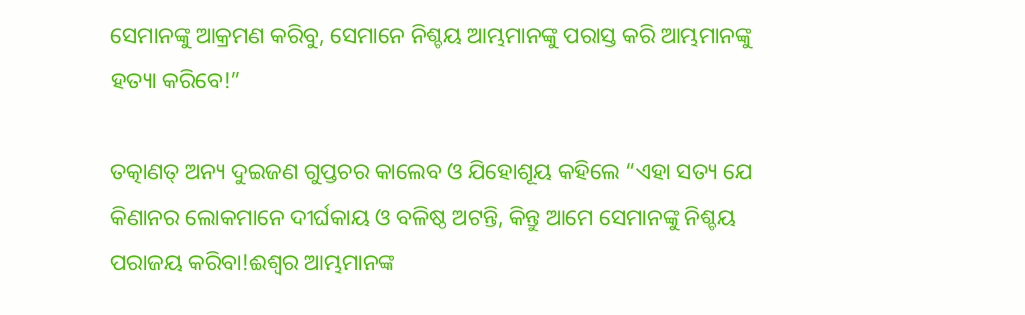ସେମାନଙ୍କୁ ଆକ୍ରମଣ କରିବୁ, ସେମାନେ ନିଶ୍ଚୟ ଆମ୍ଭମାନଙ୍କୁ ପରାସ୍ତ କରି ଆମ୍ଭମାନଙ୍କୁ ହତ୍ୟା କରିବେ!”

ତତ୍କାଣତ୍ ଅନ୍ୟ ଦୁଇଜଣ ଗୁପ୍ତଚର କାଲେବ ଓ ଯିହୋଶୂୟ କହିଲେ “ଏହା ସତ୍ୟ ଯେ କିଣାନର ଲୋକମାନେ ଦୀର୍ଘକାୟ ଓ ବଳିଷ୍ଠ ଅଟନ୍ତି, କିନ୍ତୁ ଆମେ ସେମାନଙ୍କୁ ନିଶ୍ଚୟ ପରାଜୟ କରିବା!ଈଶ୍ଵର ଆମ୍ଭମାନଙ୍କ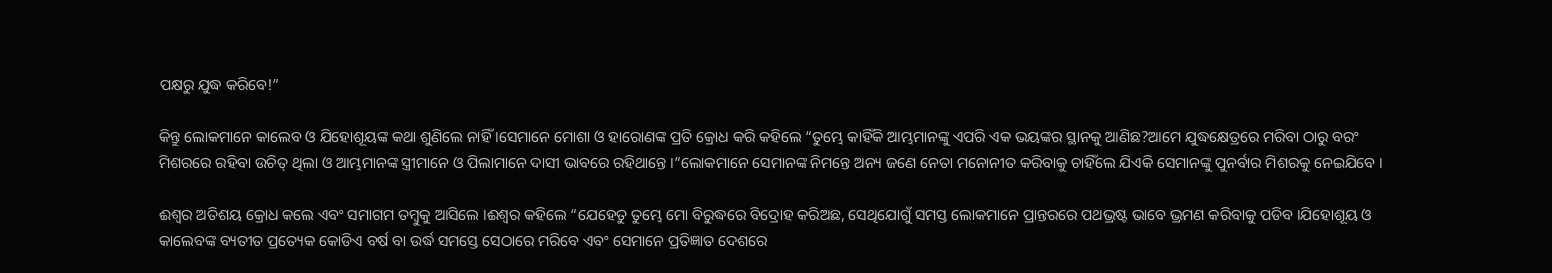ପକ୍ଷରୁ ଯୁଦ୍ଧ କରିବେ!”

କିନ୍ତୁ ଲୋକମାନେ କାଲେବ ଓ ଯିହୋଶୂୟଙ୍କ କଥା ଶୁଣିଲେ ନାହିଁ ।ସେମାନେ ମୋଶା ଓ ହାରୋଣଙ୍କ ପ୍ରତି କ୍ରୋଧ କରି କହିଲେ “ତୁମ୍ଭେ କାହିଁକି ଆମ୍ଭମାନଙ୍କୁ ଏପରି ଏକ ଭୟଙ୍କର ସ୍ଥାନକୁ ଆଣିଛ?ଆମେ ଯୁଦ୍ଧକ୍ଷେତ୍ରରେ ମରିବା ଠାରୁ ବରଂ ମିଶରରେ ରହିବା ଉଚିତ୍ ଥିଲା ଓ ଆମ୍ଭମାନଙ୍କ ସ୍ତ୍ରୀମାନେ ଓ ପିଲାମାନେ ଦାସୀ ଭାବରେ ରହିଥାନ୍ତେ ।”ଲୋକମାନେ ସେମାନଙ୍କ ନିମନ୍ତେ ଅନ୍ୟ ଜଣେ ନେତା ମନୋନୀତ କରିବାକୁ ଚାହିଁଲେ ଯିଏକି ସେମାନଙ୍କୁ ପୁନର୍ବାର ମିଶରକୁ ନେଇଯିବେ ।

ଈଶ୍ବର ଅତିଶୟ କ୍ରୋଧ କଲେ ଏବଂ ସମାଗମ ତମ୍ବୁକୁ ଆସିଲେ ।ଈଶ୍ଵର କହିଲେ “ଯେହେତୁ ତୁମ୍ଭେ ମୋ ବିରୁଦ୍ଧରେ ବିଦ୍ରୋହ କରିଅଛ, ସେଥିଯୋଗୁଁ ସମସ୍ତ ଲୋକମାନେ ପ୍ରାନ୍ତରରେ ପଥଭ୍ରଷ୍ଟ ଭାବେ ଭ୍ରମଣ କରିବାକୁ ପଡିବ ।ଯିହୋଶୂୟ ଓ କାଲେବଙ୍କ ବ୍ୟତୀତ ପ୍ରତ୍ୟେକ କୋଡିଏ ବର୍ଷ ବା ଉର୍ଦ୍ଧ ସମସ୍ତେ ସେଠାରେ ମରିବେ ଏବଂ ସେମାନେ ପ୍ରତିଜ୍ଞାତ ଦେଶରେ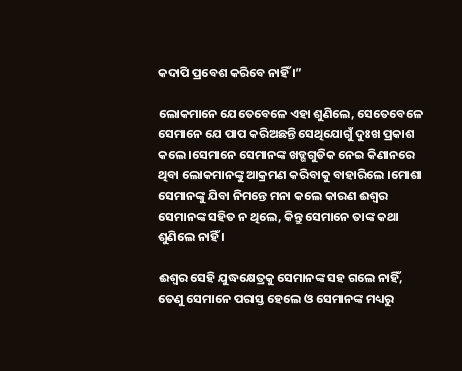କଦାପି ପ୍ରବେଶ କରିବେ ନାହିଁ ।”

ଲୋକମାନେ ଯେତେବେଳେ ଏହା ଶୁଣିଲେ, ସେତେବେଳେ ସେମାନେ ଯେ ପାପ କରିଅଛନ୍ତି ସେଥିଯୋଗୁଁ ଦୁଃଖ ପ୍ରକାଶ କଲେ ।ସେମାନେ ସେମାନଙ୍କ ଖଡ୍ଗଗୁଡିକ ନେଇ କିଣାନରେ ଥିବା ଲୋକମାନଙ୍କୁ ଆକ୍ରମଣ କରିବାକୁ ବାହାରିଲେ ।ମୋଶା ସେମାନଙ୍କୁ ଯିବା ନିମନ୍ତେ ମନା କଲେ କାରଣ ଈଶ୍ଵର ସେମାନଙ୍କ ସହିତ ନ ଥିଲେ, କିନ୍ତୁ ସେମାନେ ତାଙ୍କ କଥା ଶୁଣିଲେ ନାହିଁ ।

ଈଶ୍ଵର ସେହି ଯୁଦ୍ଧକ୍ଷେତ୍ରକୁ ସେମାନଙ୍କ ସହ ଗଲେ ନାହିଁ, ତେଣୁ ସେମାନେ ପରାସ୍ତ ହେଲେ ଓ ସେମାନଙ୍କ ମଧ୍ୟରୁ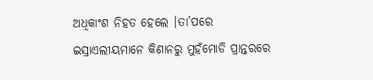ଅଧିକାଂଶ ନିହତ ହେଲେ ।ତା’ପରେ ଇସ୍ରାଏଲୀୟମାନେ କିଣାନରୁ ମୁହଁମୋଡି ପ୍ରାନ୍ତରରେ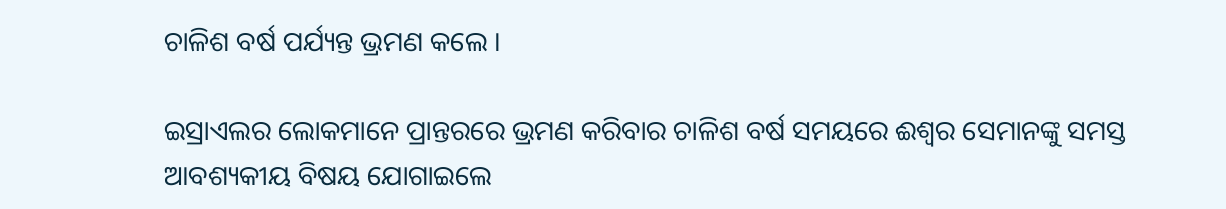ଚାଳିଶ ବର୍ଷ ପର୍ଯ୍ୟନ୍ତ ଭ୍ରମଣ କଲେ ।

ଇସ୍ରାଏଲର ଲୋକମାନେ ପ୍ରାନ୍ତରରେ ଭ୍ରମଣ କରିବାର ଚାଳିଶ ବର୍ଷ ସମୟରେ ଈଶ୍ଵର ସେମାନଙ୍କୁ ସମସ୍ତ ଆବଶ୍ୟକୀୟ ବିଷୟ ଯୋଗାଇଲେ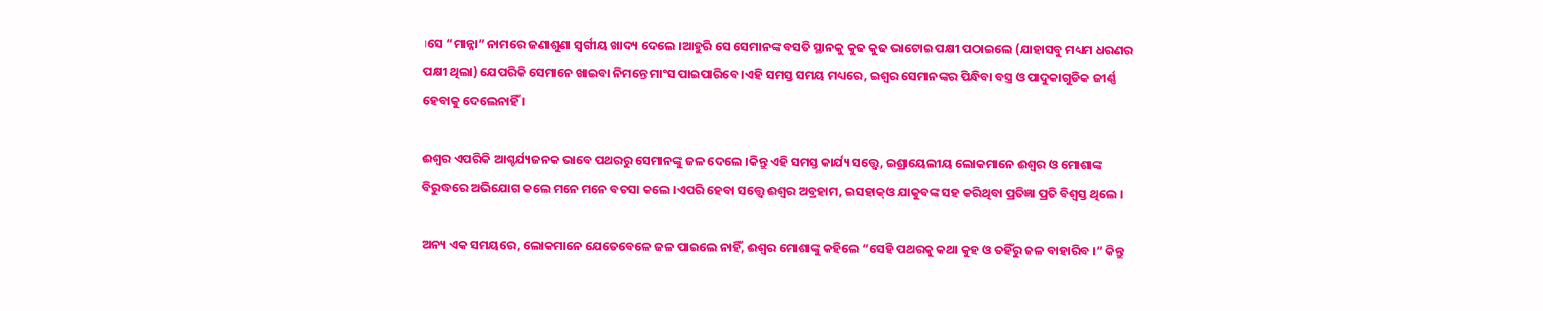।ସେ “ମାନ୍ନା” ନାମରେ ଜଣାଶୁଣା ସ୍ଵର୍ଗୀୟ ଖାଦ୍ୟ ଦେଲେ ।ଆହୁରି ସେ ସେମାନଙ୍କ ବସତି ସ୍ଥାନକୁ କୁଢ କୁଢ ଭାଟୋଇ ପକ୍ଷୀ ପଠାଇଲେ (ଯାହାସବୁ ମଧ୍ୟମ ଧରଣର ପକ୍ଷୀ ଥିଲା) ଯେପରିକି ସେମାନେ ଖାଇବା ନିମନ୍ତେ ମାଂସ ପାଇପାରିବେ ।ଏହି ସମସ୍ତ ସମୟ ମଧ୍ୟରେ, ଇଶ୍ଵର ସେମାନଙ୍କର ପିନ୍ଧିବା ବସ୍ତ୍ର ଓ ପାଦୁକାଗୁଡିକ ଜୀର୍ଣ୍ଣ ହେବାକୁ ଦେଲେନାହିଁ ।

ଈଶ୍ଵର ଏପରିକି ଆଶ୍ଚର୍ଯ୍ୟଜନକ ଭାବେ ପଥରରୁ ସେମାନଙ୍କୁ ଜଳ ଦେଲେ ।କିନ୍ତୁ ଏହି ସମସ୍ତ କାର୍ଯ୍ୟ ସତ୍ତ୍ବେ, ଇଶ୍ରାୟେଲୀୟ ଲୋକମାନେ ଈଶ୍ବର ଓ ମୋଶାଙ୍କ ବିରୁଦ୍ଧରେ ଅଭିଯୋଗ କଲେ ମନେ ମନେ ବଚସା କଲେ ।ଏପରି ହେବା ସତ୍ତ୍ବେ ଈଶ୍ଵର ଅବ୍ରହାମ, ଇସହାକ୍ଓ ଯାକୁବଙ୍କ ସହ କରିଥିବା ପ୍ରତିଜ୍ଞା ପ୍ରତି ବିଶ୍ବସ୍ତ ଥିଲେ ।

ଅନ୍ୟ ଏକ ସମୟରେ, ଲୋକମାନେ ଯେତେବେଳେ ଜଳ ପାଇଲେ ନାହିଁ, ଈଶ୍ବର ମୋଶାଙ୍କୁ କହିଲେ “ସେହି ପଥରକୁ କଥା କୁହ ଓ ତହିଁରୁ ଜଳ ବାହାରିବ ।” କିନ୍ତୁ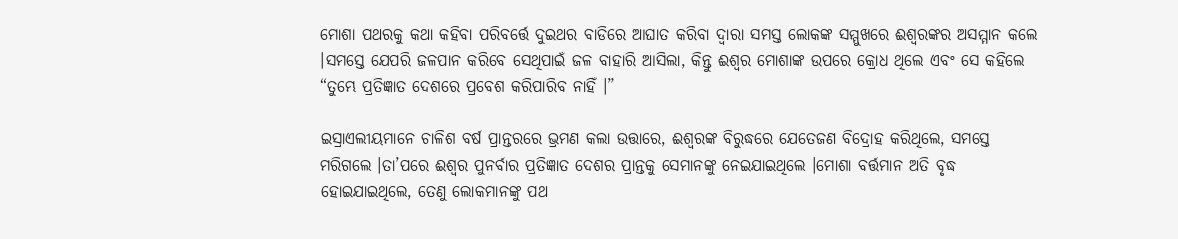ମୋଶା ପଥରକୁ କଥା କହିବା ପରିବର୍ତ୍ତେ ଦୁଇଥର ବାଡିରେ ଆଘାତ କରିବା ଦ୍ବାରା ସମସ୍ତ ଲୋକଙ୍କ ସମ୍ମୁଖରେ ଈଶ୍ବରଙ୍କର ଅସମ୍ମାନ କଲେ ।ସମସ୍ତେ ଯେପରି ଜଳପାନ କରିବେ ସେଥିପାଇଁ ଜଳ ବାହାରି ଆସିଲା, କିନ୍ତୁ ଈଶ୍ଵର ମୋଶାଙ୍କ ଉପରେ କ୍ରୋଧ ଥିଲେ ଏବଂ ସେ କହିଲେ “ତୁମ୍ଭେ ପ୍ରତିଜ୍ଞାତ ଦେଶରେ ପ୍ରବେଶ କରିପାରିବ ନାହିଁ ।”

ଇସ୍ରାଏଲୀୟମାନେ ଚାଳିଶ ବର୍ଷ ପ୍ରାନ୍ତରରେ ଭ୍ରମଣ କଲା ଉତ୍ତାରେ, ଈଶ୍ବରଙ୍କ ବିରୁଦ୍ଧରେ ଯେତେଜଣ ବିଦ୍ରୋହ କରିଥିଲେ, ସମସ୍ତେ ମରିଗଲେ ।ତା’ପରେ ଈଶ୍ଵର ପୁନର୍ବାର ପ୍ରତିଜ୍ଞାତ ଦେଶର ପ୍ରାନ୍ତକୁ ସେମାନଙ୍କୁ ନେଇଯାଇଥିଲେ ।ମୋଶା ବର୍ତ୍ତମାନ ଅତି ବୃଦ୍ଧ ହୋଇଯାଇଥିଲେ, ତେଣୁ ଲୋକମାନଙ୍କୁ ପଥ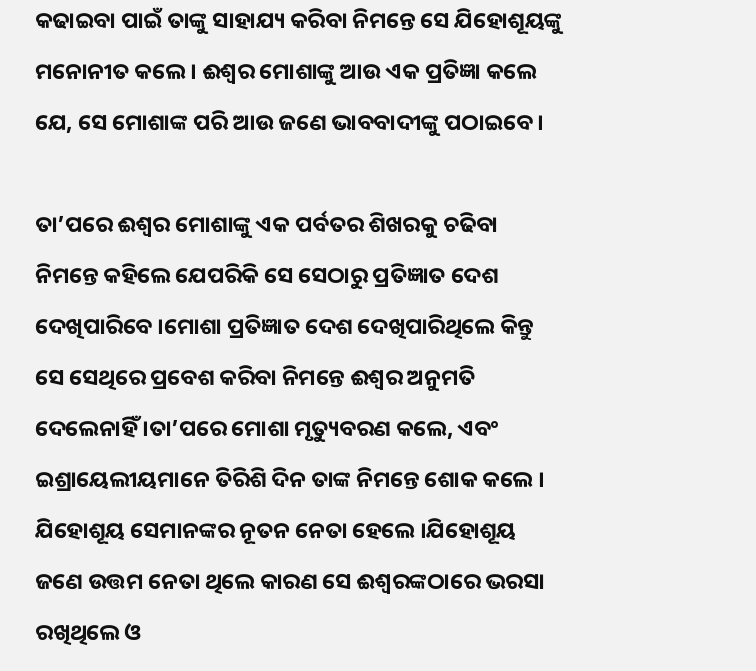କଢାଇବା ପାଇଁ ତାଙ୍କୁ ସାହାଯ୍ୟ କରିବା ନିମନ୍ତେ ସେ ଯିହୋଶୂୟଙ୍କୁ ମନୋନୀତ କଲେ । ଈଶ୍ଵର ମୋଶାଙ୍କୁ ଆଉ ଏକ ପ୍ରତିଜ୍ଞା କଲେ ଯେ, ସେ ମୋଶାଙ୍କ ପରି ଆଉ ଜଣେ ଭାବବାଦୀଙ୍କୁ ପଠାଇବେ ।

ତା’ପରେ ଈଶ୍ଵର ମୋଶାଙ୍କୁ ଏକ ପର୍ବତର ଶିଖରକୁ ଚଢିବା ନିମନ୍ତେ କହିଲେ ଯେପରିକି ସେ ସେଠାରୁ ପ୍ରତିଜ୍ଞାତ ଦେଶ ଦେଖିପାରିବେ ।ମୋଶା ପ୍ରତିଜ୍ଞାତ ଦେଶ ଦେଖିପାରିଥିଲେ କିନ୍ତୁ ସେ ସେଥିରେ ପ୍ରବେଶ କରିବା ନିମନ୍ତେ ଈଶ୍ଵର ଅନୁମତି ଦେଲେନାହିଁ ।ତା’ପରେ ମୋଶା ମୃତ୍ୟୁବରଣ କଲେ, ଏବଂ ଇଶ୍ରାୟେଲୀୟମାନେ ତିରିଶି ଦିନ ତାଙ୍କ ନିମନ୍ତେ ଶୋକ କଲେ । ଯିହୋଶୂୟ ସେମାନଙ୍କର ନୂତନ ନେତା ହେଲେ ।ଯିହୋଶୂୟ ଜଣେ ଉତ୍ତମ ନେତା ଥିଲେ କାରଣ ସେ ଈଶ୍ଵରଙ୍କଠାରେ ଭରସା ରଖିଥିଲେ ଓ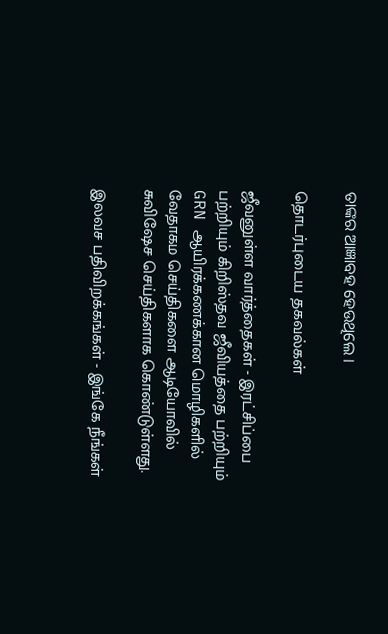ତାଙ୍କର ଆଜ୍ଞାବହ ହେଉଥିଲେ ।

தொடர்புடைய தகவல்கள்

ஜீவனுள்ள வார்த்தைகள் - இரட்சிப்பை பற்றியும் கிறிஸ்தவ ஜீவியத்தை பற்றியும் GRN ஆயிரக்கணக்கான மொழிகளில் வேதாகம செய்திகளை ஆடியோவில் சுவிஷேச செய்திகளாக கொண்டுள்ளது.

இலவச பதிவிறக்கங்கள் - இங்கே நீங்கள்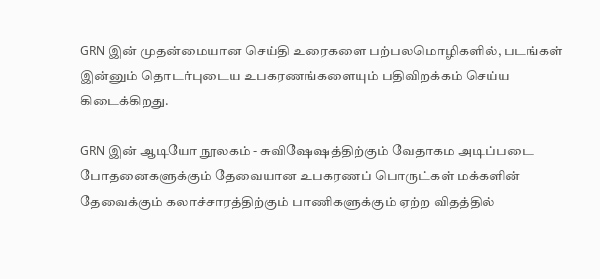GRN இன் முதன்மையான செய்தி உரைகளை பற்பலமொழிகளில், படங்கள் இன்னும் தொடர்புடைய உபகரணங்களையும் பதிவிறக்கம் செய்ய கிடைக்கிறது.

GRN இன் ஆடியோ நூலகம் - சுவிஷேஷத்திற்கும் வேதாகம அடிப்படை போதனைகளுக்கும் தேவையான உபகரணப் பொருட்கள் மக்களின் தேவைக்கும் கலாச்சாரத்திற்கும் பாணிகளுக்கும் ஏற்ற விதத்தில்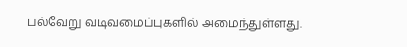பல்வேறு வடிவமைப்புகளில் அமைந்துள்ளது.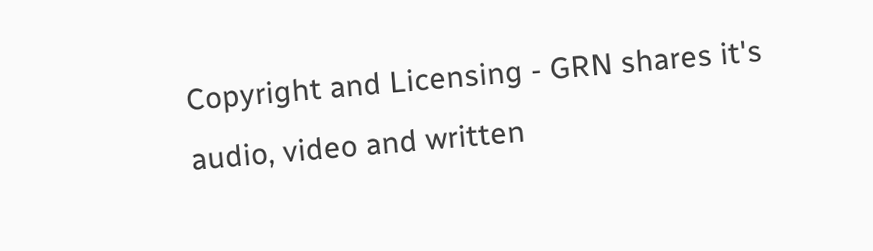Copyright and Licensing - GRN shares it's audio, video and written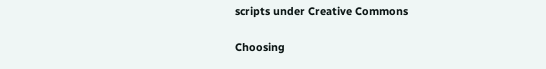scripts under Creative Commons

Choosing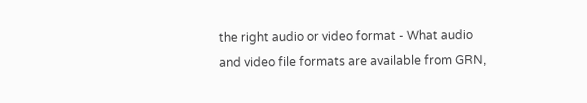the right audio or video format - What audio and video file formats are available from GRN,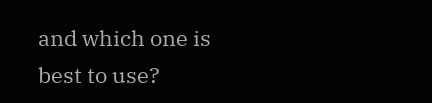and which one is best to use?